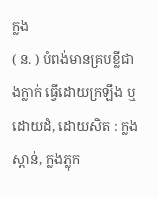ក្លង
( ន. ) បំពង់មានគ្របខ្លីជាងក្លាក់ ធ្វើដោយក្រឡឹង ឬ ដោយដំ, ដោយសិត : ក្លងស្ពាន់, ក្លងភ្លុក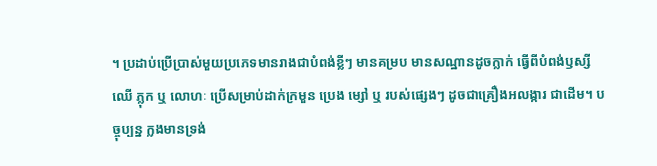។ ប្រដាប់ប្រើប្រាស់មួយប្រភេទមានរាងជាបំពង់ខ្លីៗ មានគម្រប មានសណ្ឋានដូចក្លាក់ ធ្វើពីបំពង់ឫស្សី ឈើ ភ្លុក ឬ លោហៈ ប្រើសម្រាប់ដាក់ក្រមួន ប្រេង ម្សៅ ឬ របស់ផ្សេងៗ ដូចជាគ្រឿងអលង្ការ ជាដើម។ បច្ចុប្បន្ន ក្លងមានទ្រង់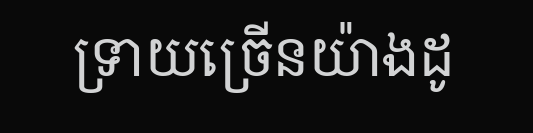ទ្រាយច្រើនយ៉ាងដូ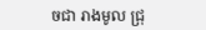ចជា រាងមូល ជ្រុ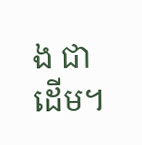ង ជាដើម។